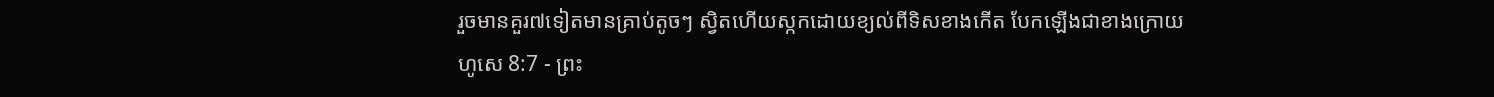រួចមានគួរ៧ទៀតមានគ្រាប់តូចៗ ស្វិតហើយស្កកដោយខ្យល់ពីទិសខាងកើត បែកឡើងជាខាងក្រោយ
ហូសេ 8:7 - ព្រះ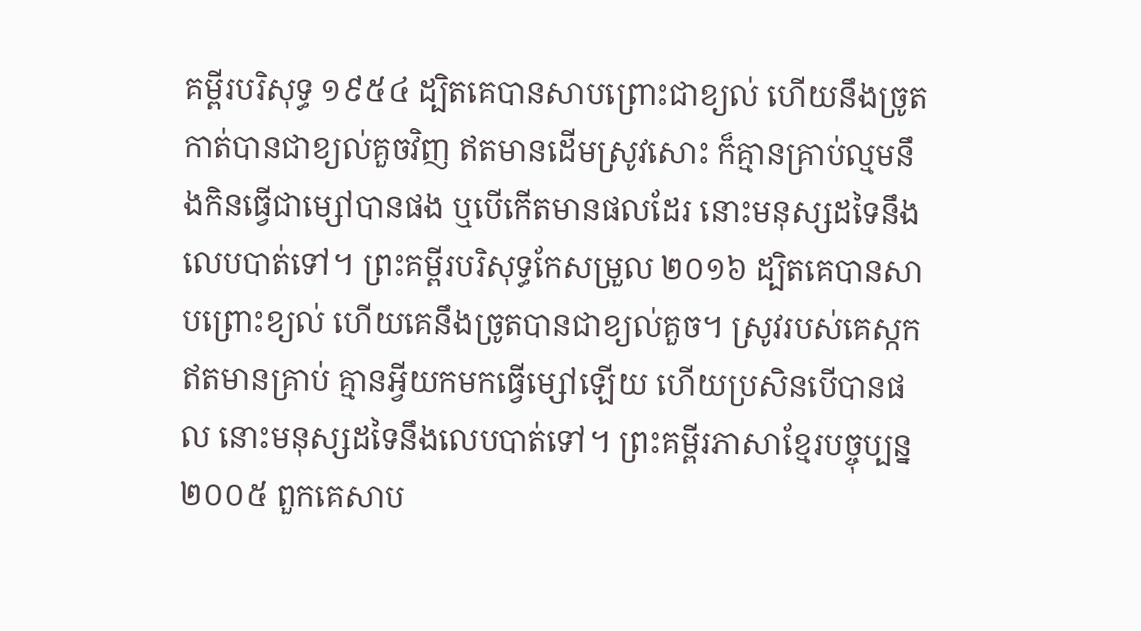គម្ពីរបរិសុទ្ធ ១៩៥៤ ដ្បិតគេបានសាបព្រោះជាខ្យល់ ហើយនឹងច្រូតកាត់បានជាខ្យល់គួចវិញ ឥតមានដើមស្រូវសោះ ក៏គ្មានគ្រាប់ល្មមនឹងកិនធ្វើជាម្សៅបានផង ឬបើកើតមានផលដែរ នោះមនុស្សដទៃនឹងលេបបាត់ទៅ។ ព្រះគម្ពីរបរិសុទ្ធកែសម្រួល ២០១៦ ដ្បិតគេបានសាបព្រោះខ្យល់ ហើយគេនឹងច្រូតបានជាខ្យល់គួច។ ស្រូវរបស់គេស្កក ឥតមានគ្រាប់ គ្មានអ្វីយកមកធ្វើម្សៅឡើយ ហើយប្រសិនបើបានផល នោះមនុស្សដទៃនឹងលេបបាត់ទៅ។ ព្រះគម្ពីរភាសាខ្មែរបច្ចុប្បន្ន ២០០៥ ពួកគេសាប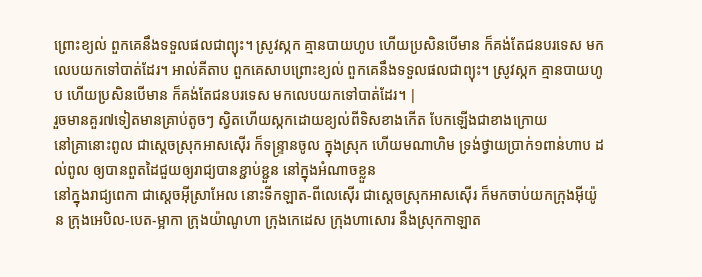ព្រោះខ្យល់ ពួកគេនឹងទទួលផលជាព្យុះ។ ស្រូវស្កក គ្មានបាយហូប ហើយប្រសិនបើមាន ក៏គង់តែជនបរទេស មកលេបយកទៅបាត់ដែរ។ អាល់គីតាប ពួកគេសាបព្រោះខ្យល់ ពួកគេនឹងទទួលផលជាព្យុះ។ ស្រូវស្កក គ្មានបាយហូប ហើយប្រសិនបើមាន ក៏គង់តែជនបរទេស មកលេបយកទៅបាត់ដែរ។ |
រួចមានគួរ៧ទៀតមានគ្រាប់តូចៗ ស្វិតហើយស្កកដោយខ្យល់ពីទិសខាងកើត បែកឡើងជាខាងក្រោយ
នៅគ្រានោះពូល ជាស្តេចស្រុកអាសស៊ើរ ក៏ទន្ទ្រានចូល ក្នុងស្រុក ហើយមណាហិម ទ្រង់ថ្វាយប្រាក់១ពាន់ហាប ដល់ពូល ឲ្យបានពួតដៃជួយឲ្យរាជ្យបានខ្ជាប់ខ្ជួន នៅក្នុងអំណាចខ្លួន
នៅក្នុងរាជ្យពេកា ជាស្តេចអ៊ីស្រាអែល នោះទីកឡាត-ពីលេស៊ើរ ជាស្តេចស្រុកអាសស៊ើរ ក៏មកចាប់យកក្រុងអ៊ីយ៉ូន ក្រុងអេបិល-បេត-ម្អាកា ក្រុងយ៉ាណូហា ក្រុងកេដេស ក្រុងហាសោរ នឹងស្រុកកាឡាត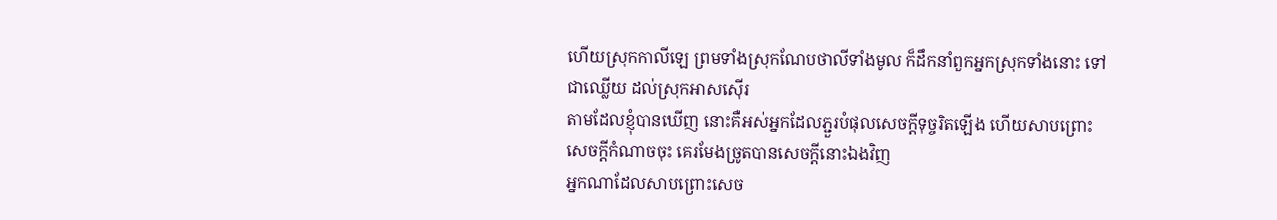ហើយស្រុកកាលីឡេ ព្រមទាំងស្រុកណែបថាលីទាំងមូល ក៏ដឹកនាំពួកអ្នកស្រុកទាំងនោះ ទៅជាឈ្លើយ ដល់ស្រុកអាសស៊ើរ
តាមដែលខ្ញុំបានឃើញ នោះគឺអស់អ្នកដែលភ្ជួរបំផុលសេចក្ដីទុច្ចរិតឡើង ហើយសាបព្រោះសេចក្ដីកំណាចចុះ គេរមែងច្រូតបានសេចក្ដីនោះឯងវិញ
អ្នកណាដែលសាបព្រោះសេច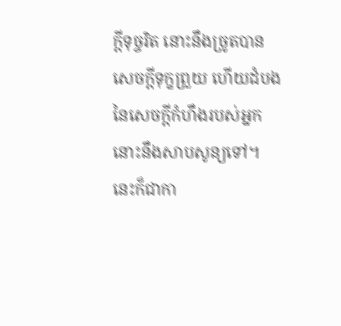ក្ដីទុច្ចរិត នោះនឹងច្រូតបានសេចក្ដីទុក្ខព្រួយ ហើយដំបងនៃសេចក្ដីកំហឹងរបស់អ្នកនោះនឹងសាបសូន្យទៅ។
នេះក៏ជាកា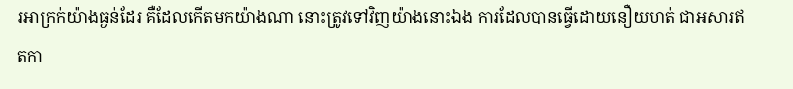រអាក្រក់យ៉ាងធ្ងន់ដែរ គឺដែលកើតមកយ៉ាងណា នោះត្រូវទៅវិញយ៉ាងនោះឯង ការដែលបានធ្វើដោយនឿយហត់ ជាអសារឥតកា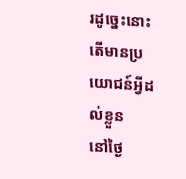រដូច្នេះនោះតើមានប្រយោជន៍អ្វីដល់ខ្លួន
នៅថ្ងៃ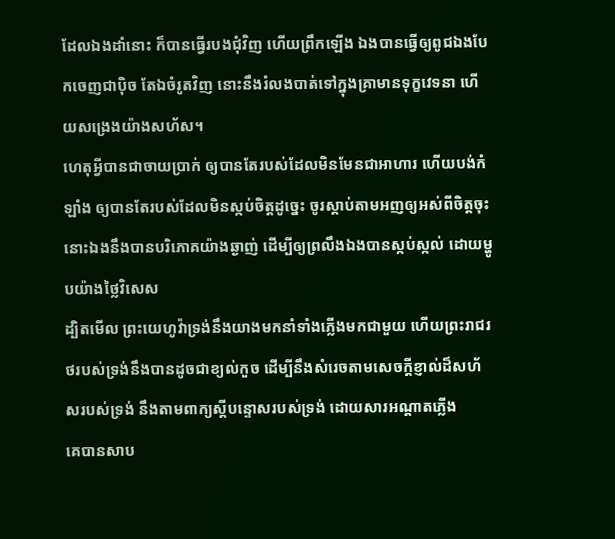ដែលឯងដាំនោះ ក៏បានធ្វើរបងជុំវិញ ហើយព្រឹកឡើង ឯងបានធ្វើឲ្យពូជឯងបែកចេញជាប៉ិច តែឯចំរូតវិញ នោះនឹងរំលងបាត់ទៅក្នុងគ្រាមានទុក្ខវេទនា ហើយសង្រេងយ៉ាងសហ័ស។
ហេតុអ្វីបានជាចាយប្រាក់ ឲ្យបានតែរបស់ដែលមិនមែនជាអាហារ ហើយបង់កំឡាំង ឲ្យបានតែរបស់ដែលមិនស្កប់ចិត្តដូច្នេះ ចូរស្តាប់តាមអញឲ្យអស់ពីចិត្តចុះ នោះឯងនឹងបានបរិភោគយ៉ាងឆ្ងាញ់ ដើម្បីឲ្យព្រលឹងឯងបានស្កប់ស្កល់ ដោយម្ហូបយ៉ាងថ្លៃវិសេស
ដ្បិតមើល ព្រះយេហូវ៉ាទ្រង់នឹងយាងមកនាំទាំងភ្លើងមកជាមួយ ហើយព្រះរាជរថរបស់ទ្រង់នឹងបានដូចជាខ្យល់កួច ដើម្បីនឹងសំរេចតាមសេចក្ដីខ្ញាល់ដ៏សហ័សរបស់ទ្រង់ នឹងតាមពាក្យស្តីបន្ទោសរបស់ទ្រង់ ដោយសារអណ្តាតភ្លើង
គេបានសាប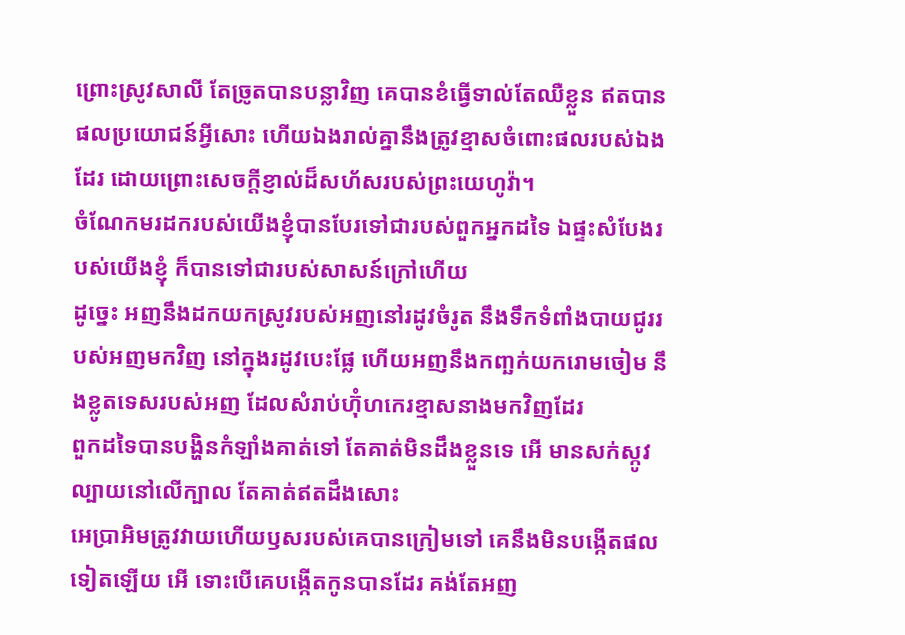ព្រោះស្រូវសាលី តែច្រូតបានបន្លាវិញ គេបានខំធ្វើទាល់តែឈឺខ្លួន ឥតបានផលប្រយោជន៍អ្វីសោះ ហើយឯងរាល់គ្នានឹងត្រូវខ្មាសចំពោះផលរបស់ឯងដែរ ដោយព្រោះសេចក្ដីខ្ញាល់ដ៏សហ័សរបស់ព្រះយេហូវ៉ា។
ចំណែកមរដករបស់យើងខ្ញុំបានបែរទៅជារបស់ពួកអ្នកដទៃ ឯផ្ទះសំបែងរបស់យើងខ្ញុំ ក៏បានទៅជារបស់សាសន៍ក្រៅហើយ
ដូច្នេះ អញនឹងដកយកស្រូវរបស់អញនៅរដូវចំរូត នឹងទឹកទំពាំងបាយជូររបស់អញមកវិញ នៅក្នុងរដូវបេះផ្លែ ហើយអញនឹងកញ្ឆក់យករោមចៀម នឹងខ្លូតទេសរបស់អញ ដែលសំរាប់ហ៊ុំហកេរខ្មាសនាងមកវិញដែរ
ពួកដទៃបានបង្ហិនកំឡាំងគាត់ទៅ តែគាត់មិនដឹងខ្លួនទេ អើ មានសក់ស្កូវល្បាយនៅលើក្បាល តែគាត់ឥតដឹងសោះ
អេប្រាអិមត្រូវវាយហើយឫសរបស់គេបានក្រៀមទៅ គេនឹងមិនបង្កើតផលទៀតឡើយ អើ ទោះបើគេបង្កើតកូនបានដែរ គង់តែអញ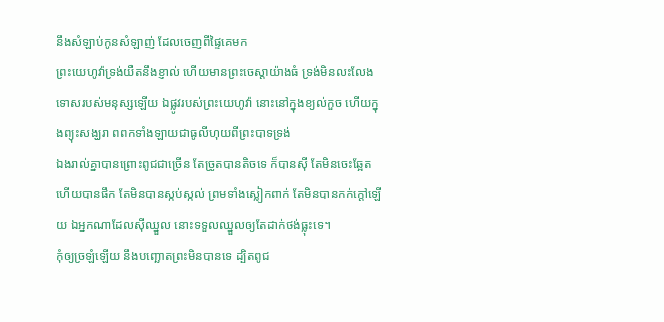នឹងសំឡាប់កូនសំឡាញ់ ដែលចេញពីផ្ទៃគេមក
ព្រះយេហូវ៉ាទ្រង់យឺតនឹងខ្ញាល់ ហើយមានព្រះចេស្តាយ៉ាងធំ ទ្រង់មិនលះលែងទោសរបស់មនុស្សឡើយ ឯផ្លូវរបស់ព្រះយេហូវ៉ា នោះនៅក្នុងខ្យល់កួច ហើយក្នុងព្យុះសង្ឃរា ពពកទាំងឡាយជាធូលីហុយពីព្រះបាទទ្រង់
ឯងរាល់គ្នាបានព្រោះពូជជាច្រើន តែច្រូតបានតិចទេ ក៏បានស៊ី តែមិនចេះឆ្អែត ហើយបានផឹក តែមិនបានស្កប់ស្កល់ ព្រមទាំងស្លៀកពាក់ តែមិនបានកក់ក្តៅឡើយ ឯអ្នកណាដែលស៊ីឈ្នួល នោះទទួលឈ្នួលឲ្យតែដាក់ថង់ធ្លុះទេ។
កុំឲ្យច្រឡំឡើយ នឹងបញ្ឆោតព្រះមិនបានទេ ដ្បិតពូជ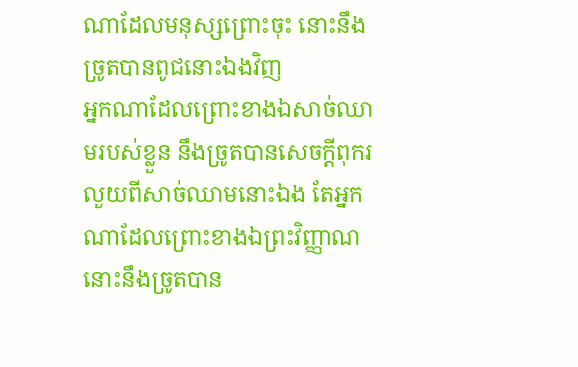ណាដែលមនុស្សព្រោះចុះ នោះនឹងច្រូតបានពូជនោះឯងវិញ
អ្នកណាដែលព្រោះខាងឯសាច់ឈាមរបស់ខ្លួន នឹងច្រូតបានសេចក្ដីពុករលួយពីសាច់ឈាមនោះឯង តែអ្នកណាដែលព្រោះខាងឯព្រះវិញ្ញាណ នោះនឹងច្រូតបាន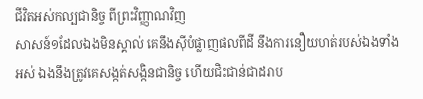ជីវិតអស់កល្បជានិច្ច ពីព្រះវិញ្ញាណវិញ
សាសន៍១ដែលឯងមិនស្គាល់ គេនឹងស៊ីបំផ្លាញផលពីដី នឹងការនឿយហត់របស់ឯងទាំងអស់ ឯងនឹងត្រូវគេសង្កត់សង្កិនជានិច្ច ហើយជិះជាន់ជាដរាប